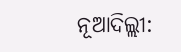ନୂଆଦିଲ୍ଲୀ: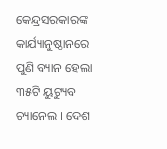କେନ୍ଦ୍ରସରକାରଙ୍କ କାର୍ଯ୍ୟାନୁଷ୍ଠାନରେ ପୁଣି ବ୍ୟାନ ହେଲା ୩୫ଟି ୟୁଟ୍ୟୁବ ଚ୍ୟାନେଲ । ଦେଶ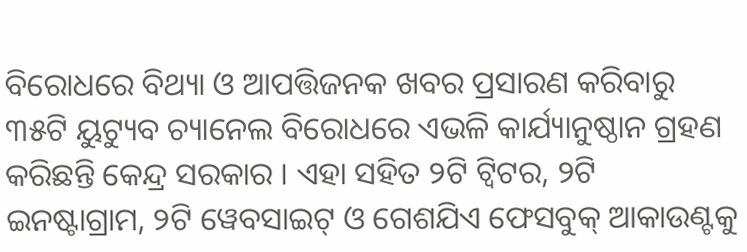ବିରୋଧରେ ବିଥ୍ୟା ଓ ଆପତ୍ତିଜନକ ଖବର ପ୍ରସାରଣ କରିବାରୁ ୩୫ଟି ୟୁଟ୍ୟୁବ ଚ୍ୟାନେଲ ବିରୋଧରେ ଏଭଳି କାର୍ଯ୍ୟାନୁଷ୍ଠାନ ଗ୍ରହଣ କରିଛନ୍ତି କେନ୍ଦ୍ର ସରକାର । ଏହା ସହିତ ୨ଟି ଟ୍ୱିଟର, ୨ଟି ଇନଷ୍ଟାଗ୍ରାମ, ୨ଟି ୱେବସାଇଟ୍ ଓ ଗେଶଯିଏ ଫେସବୁକ୍ ଆକାଉଣ୍ଟକୁ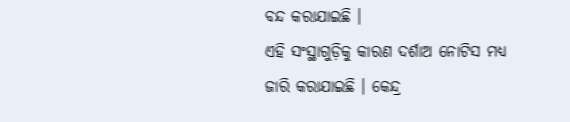ବନ୍ଦ କରାଯାଇଛି ।
ଏହି ସଂସ୍ଥାଗୁଡ଼ିକୁ କାରଣ ଦର୍ଶାଅ ନୋଟିସ ମଧ୍ୟ ଜାରି କରାଯାଇଛି । କେନ୍ଦ୍ର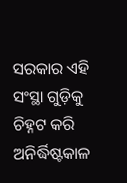ସରକାର ଏହି ସଂସ୍ଥା ଗୁଡ଼ିକୁ ଚିହ୍ନଟ କରି ଅନିର୍ଦ୍ଧିଷ୍ଟକାଳ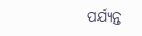ପର୍ଯ୍ୟନ୍ତ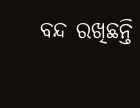ବନ୍ଦ ରଖିଛନ୍ତି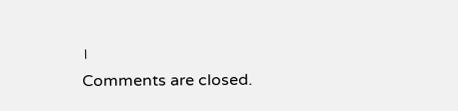।
Comments are closed.